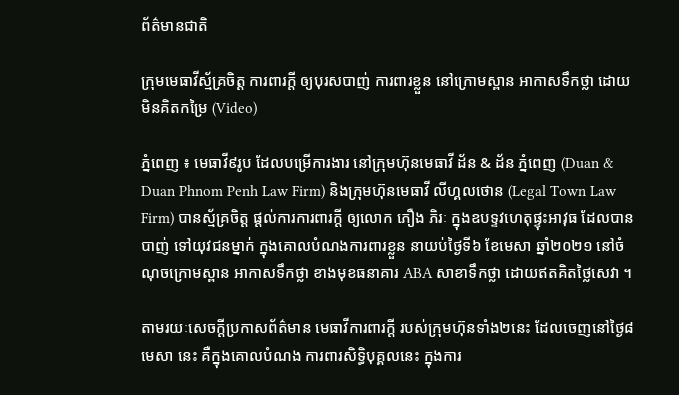ព័ត៌មានជាតិ

ក្រុមមេធាវីស្ម័គ្រចិត្ត ការពារក្តី ឲ្យបុរសបាញ់ ការពារខ្លួន នៅក្រោមស្ពាន អាកាសទឹកថ្លា ដោយមិនគិតកម្រៃ (Video)

ភ្នំពេញ ៖ មេធាវី៩រូប ដែលបម្រើការងារ នៅក្រុមហ៊ុនមេធាវី ដ័ន & ដ័ន ភ្នំពេញ (Duan & Duan Phnom Penh Law Firm) និងក្រុមហ៊ុនមេធាវី លីហ្គលថោន (Legal Town Law Firm) បានស្ម័គ្រចិត្ត ផ្តល់ការការពារក្តី ឲ្យលោក ភឿង ភិរៈ ក្នុងឧបទ្ទវហេតុផ្ទុះអាវុធ ដែលបានបាញ់ ទៅយុវជនម្នាក់ ក្នុងគោលបំណងការពារខ្លួន នាយប់ថ្ងៃទី៦ ខែមេសា ឆ្នាំ២០២១ នៅចំណុចក្រោមស្ពាន អាកាសទឹកថ្លា ខាងមុខធនាគារ ABA សាខាទឹកថ្លា ដោយឥតគិតថ្លៃសេវា ។

តាមរយៈសេចក្តីប្រកាសព័ត៌មាន មេធាវីការពារក្តី របស់ក្រុមហ៊ុនទាំង២នេះ ដែលចេញនៅថ្ងៃ៨ មេសា នេះ គឺក្នុងគោលបំណង ការពារសិទ្ធិបុគ្គលនេះ ក្នុងការ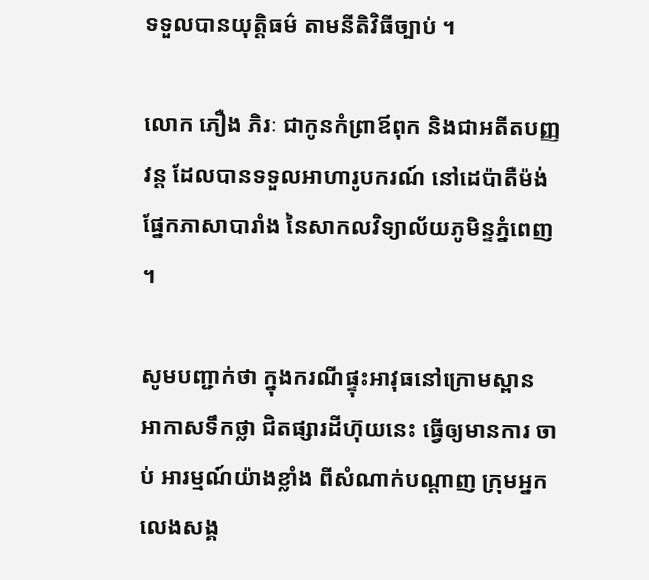ទទួលបានយុត្តិធម៌ តាមនីតិវិធីច្បាប់ ។

លោក ភឿង ភិរៈ ជាកូនកំព្រាឪពុក និងជាអតីតបញ្ញវន្ត ដែលបានទទួលអាហារូបករណ៍ នៅដេប៉ាតឺម៉ង់ ផ្នែកភាសាបារាំង នៃសាកលវិទ្យាល័យភូមិន្ទភ្នំពេញ ។

សូមបញ្ជាក់ថា ក្នុងករណីផ្ទុះអាវុធនៅក្រោមស្ពាន អាកាសទឹកថ្លា ជិតផ្សារដីហ៊ុយនេះ ធ្វើឲ្យមានការ ចាប់ អារម្មណ៍យ៉ាងខ្លាំង ពីសំណាក់បណ្តាញ ក្រុមអ្នកលេងសង្គ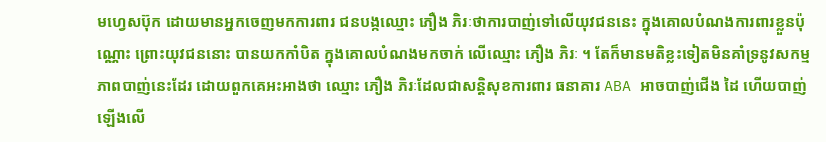មហ្វេសប៊ុក ដោយមានអ្នកចេញមកការពារ ជនបង្កឈ្មោះ ភឿង ភិរៈថាការបាញ់ទៅលើយុវជននេះ ក្នុងគោលបំណងការពារខ្លួនប៉ុណ្ណោះ ព្រោះយុវជននោះ បានយកកាំបិត ក្នុងគោលបំណងមកចាក់ លើឈ្មោះ ភឿង ភិរៈ ។ តែក៏មានមតិខ្លះទៀតមិនគាំទ្រនូវសកម្មភាពបាញ់នេះដែរ ដោយពួកគេអះអាងថា ឈ្មោះ ភឿង ភិរៈដែលជាសន្តិសុខការពារ ធនាគារ ABA អាចបាញ់ជើង ដៃ ហើយបាញ់ឡើងលើ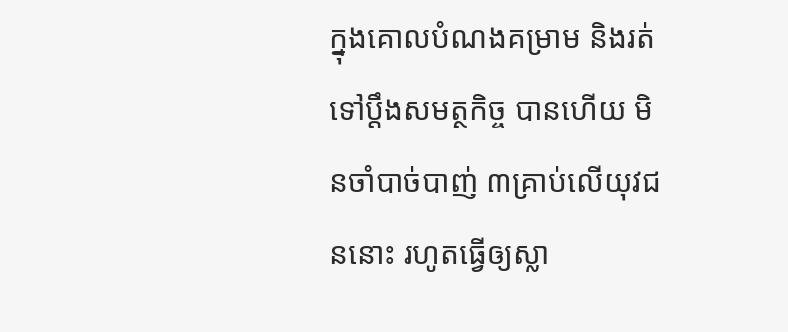ក្នុងគោលបំណងគម្រាម និងរត់ទៅប្តឹងសមត្ថកិច្ច បានហើយ មិនចាំបាច់បាញ់ ៣គ្រាប់លើយុវជននោះ រហូតធ្វើឲ្យស្លា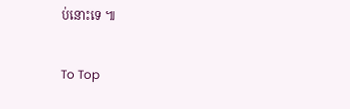ប់នោះទេ ៕

To Top